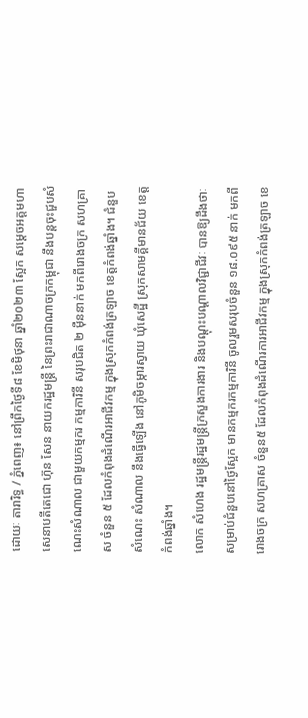ដោយៈ តារារិទ្ធ / ភ្នំពេញ៖ នៅព្រឹកថ្ងៃទី៨ ខែមិថុនា ឆ្នាំ២០២៣ ស្អែក សម្តេចអគ្តមហាសេនាបតីតេជោ ហ៊ុន សែន នាយករដ្ឋមន្ត្រី នៃព្រះរាជាណាចក្រកម្ពុជា នឹងបន្តចុះជួបសំណេះសំណាល ជាមួយកម្មករ កម្មការិនី សរុបជិត ២ ម៉ឺននាក់ មកពីរោងចក្រ សហគ្រាស ចំនួន ៥ ដែលកំពុងដំណើរអាជីវកម្ម ក្នុងស្រុកកំពង់ត្រឡាច ខេត្តកំពង់ឆ្នាំង។ ជំនួបសំណេះ សំណាល នឹងធ្វើឡើង នៅភូមិចម្ការស្វាយ ឃុំសេដ្ឋី ស្រុកសាមគ្គីមានជ័យ ខេត្តកំពង់ឆ្នាំង។
លោក សំហេង រដ្ឋមន្ត្រីរដ្ឋមន្ត្រីក្រសួងការងារ និងបណ្តុះបណ្តាលវិជ្ជាជីវៈ បានឱ្យដឹងថាៈ សម្រាប់ជំនួបនៅថ្ងៃស្អែក មានកម្មករកម្មការិនី ចូលរួមសរុបចំនួន ១៨.០៩៥ នាក់ មកពីរោងចក្រ សហគ្រាស ចំនួន៥ ដែលកំពុងដំណើរការអាជីវកម្ម ក្នុងស្រុកកំពង់ត្រឡាច ខេ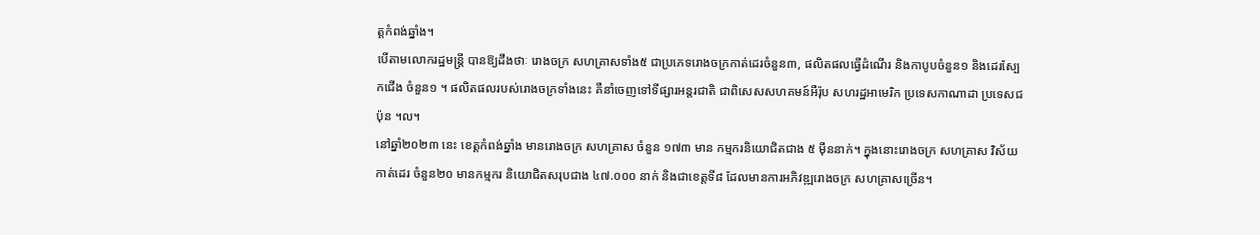ត្តកំពង់ឆ្នាំង។
បើតាមលោករដ្ឋមន្ត្រី បានឱ្យដឹងថាៈ រោងចក្រ សហគ្រាសទាំង៥ ជាប្រភេទរោងចក្រកាត់ដេរចំនួន៣, ផលិតផលធ្វើដំណើរ និងកាបូបចំនួន១ និងដេរស្បែកជើង ចំនួន១ ។ ផលិតផលរបស់រោងចក្រទាំងនេះ គឺនាំចេញទៅទីផ្សារអន្តរជាតិ ជាពិសេសសហគមន៍អឺរ៉ុប សហរដ្ឋអាមេរិក ប្រទេសកាណាដា ប្រទេសជប៉ុន ។ល។
នៅឆ្នាំ២០២៣ នេះ ខេត្តកំពង់ឆ្នាំង មានរោងចក្រ សហគ្រាស ចំនួន ១៧៣ មាន កម្មករនិយោជិតជាង ៥ ម៉ឺននាក់។ ក្នុងនោះរោងចក្រ សហគ្រាស វិស័យកាត់ដេរ ចំនួន២០ មានកម្មករ និយោជិតសរុបជាង ៤៧.០០០ នាក់ និងជាខេត្តទី៨ ដែលមានការអភិវឌ្ឍរោងចក្រ សហគ្រាសច្រើន។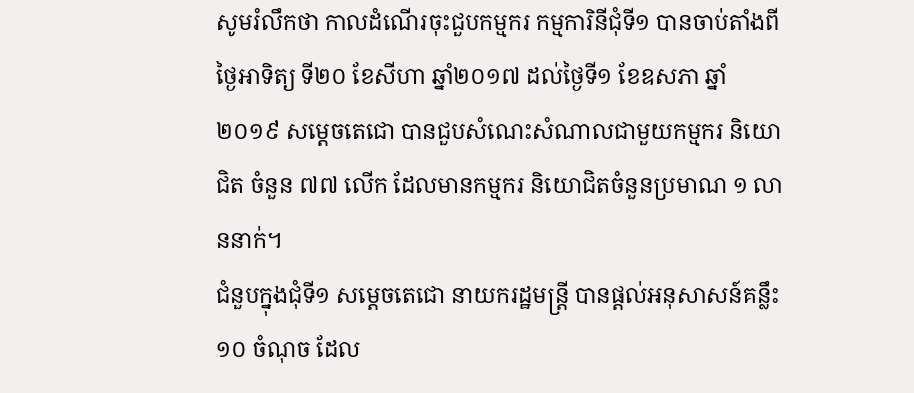សូមរំលឹកថា កាលដំណើរចុះជួបកម្មករ កម្មការិនីជុំទី១ បានចាប់តាំងពីថ្ងៃអាទិត្យ ទី២០ ខែសីហា ឆ្នាំ២០១៧ ដល់ថ្ងៃទី១ ខែឧសភា ឆ្នាំ២០១៩ សម្តេចតេជោ បានជួបសំណេះសំណាលជាមួយកម្មករ និយោជិត ចំនួន ៧៧ លើក ដែលមានកម្មករ និយោជិតចំនួនប្រមាណ ១ លាននាក់។
ជំនួបក្នុងជុំទី១ សម្តេចតេជោ នាយករដ្ឋមន្ត្រី បានផ្ដល់អនុសាសន៍គន្លឹះ ១០ ចំណុច ដែល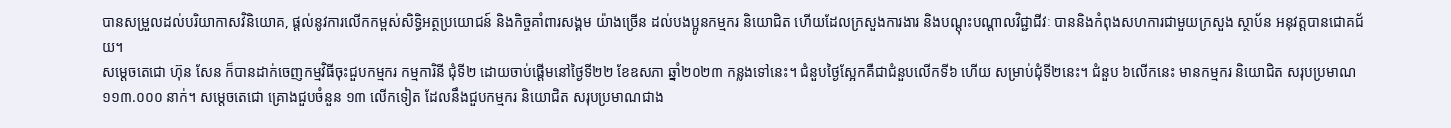បានសម្រួលដល់បរិយាកាសវិនិយោគ, ផ្តល់នូវការលើកកម្ពស់សិទ្ធិអត្ថប្រយោជន៍ និងកិច្ចគាំពារសង្គម យ៉ាងច្រើន ដល់បងប្អូនកម្មករ និយោជិត ហើយដែលក្រសួងការងារ និងបណ្តុះបណ្តាលវិជ្ជាជីវៈ បាននិងកំពុងសហការជាមួយក្រសួង ស្ថាប័ន អនុវត្តបានជោគជ័យ។
សម្តេចតេជោ ហ៊ុន សែន ក៏បានដាក់ចេញកម្មវិធីចុះជួបកម្មករ កម្មការិនី ជុំទី២ ដោយចាប់ផ្តើមនៅថ្ងៃទី២២ ខែឧសភា ឆ្នាំ២០២៣ កន្លងទៅនេះ។ ជំនួបថ្ងៃស្អែកគឺជាជំនួបលើកទី៦ ហើយ សម្រាប់ជុំទី២នេះ។ ជំនួប ៦លើកនេះ មានកម្មករ និយោជិត សរុបប្រមាណ ១១៣.០០០ នាក់។ សម្តេចតេជោ គ្រោងជួបចំនួន ១៣ លើកទៀត ដែលនឹងជួបកម្មករ និយោជិត សរុបប្រមាណជាង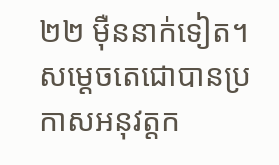២២ ម៉ឺននាក់ទៀត។
សម្ដេចតេជោបានប្រកាសអនុវត្តក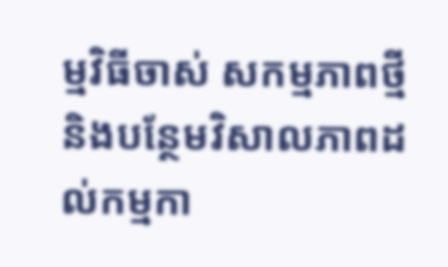ម្មវិធីចាស់ សកម្មភាពថ្មី និងបន្ថែមវិសាលភាពដល់កម្មកា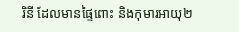រិនី ដែលមានផ្ទៃពោះ និងកុមារអាយុ២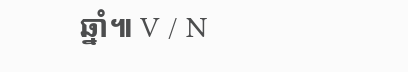ឆ្នាំ៕ V / N